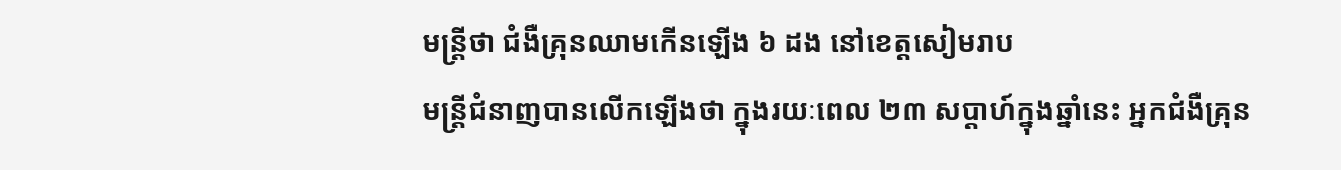មន្ត្រីថា ជំងឺគ្រុនឈាមកើនឡើង ៦ ដង នៅខេត្តសៀមរាប
មន្ត្រីជំនាញបានលើកឡើងថា ក្នុងរយៈពេល ២៣ សប្ដាហ៍ក្នុងឆ្នាំនេះ អ្នកជំងឺគ្រុន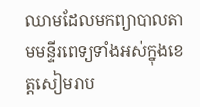ឈាមដែលមកព្យាបាលតាមមន្ទីរពេទ្យទាំងអស់ក្នុងខេត្តសៀមរាប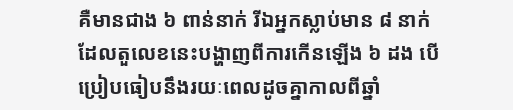គឺមានជាង ៦ ពាន់នាក់ រីឯអ្នកស្លាប់មាន ៨ នាក់ ដែលតួលេខនេះបង្ហាញពីការកើនឡើង ៦ ដង បើប្រៀបធៀបនឹងរយៈពេលដូចគ្នាកាលពីឆ្នាំ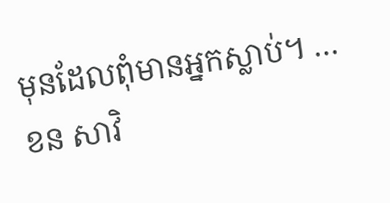មុនដែលពុំមានអ្នកស្លាប់។ …
ខន សាវិ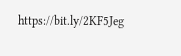https://bit.ly/2KF5Jeg